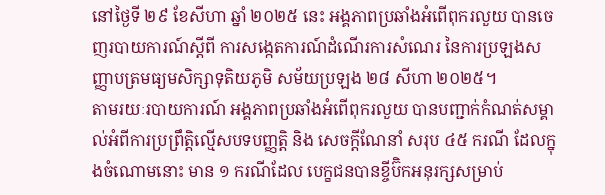នៅថ្ងៃទី ២៩ ខែសីហា ឆ្នាំ ២០២៥ នេះ អង្គភាពប្រឆាំងអំពើពុករលួយ បានចេញរបាយការណ៍ស្តីពី ការសង្កេតការណ៍ដំណើរការសំណេរ នៃការប្រឡងសញ្ញាបត្រមធ្យមសិក្សាទុតិយភូមិ សម័យប្រឡង ២៨ សីហា ២០២៥។
តាមរយៈរបាយការណ៍ អង្គភាពប្រឆាំងអំពើពុករលួយ បានបញ្ជាក់កំណត់សម្គាល់អំពីការប្រព្រឹត្តិល្មើសបទបញ្ញត្តិ និង សេចក្ដីណែនាំ សរុប ៤៥ ករណី ដែលក្នុងចំណោមនោះ មាន ១ ករណីដែល បេក្ខជនបានខ្ចីប៊ិកអនុរក្សសម្រាប់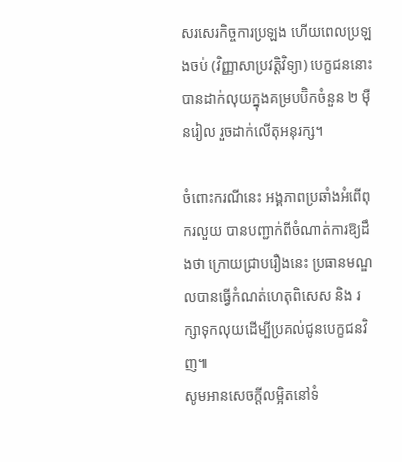សរសេរកិច្ចការប្រឡង ហើយពេលប្រឡងចប់ (វិញ្ញាសាប្រវត្តិវិទ្យា) បេក្ខជននោះបានដាក់លុយក្នុងគម្របប៊ិកចំនួន ២ ម៉ឺនរៀល រួចដាក់លើតុអនុរក្ស។

ចំពោះករណីនេះ អង្គភាពប្រឆាំងអំពើពុករលួយ បានបញ្ជាក់ពីចំណាត់ការឱ្យដឹងថា ក្រោយជ្រាបរឿងនេះ ប្រធានមណ្ឌលបានធ្វើកំណត់ហេតុពិសេស និង រក្សាទុកលុយដើម្បីប្រគល់ជូនបេក្ខជនវិញ៕
សូមអានសេចក្ដីលម្អិតនៅទំ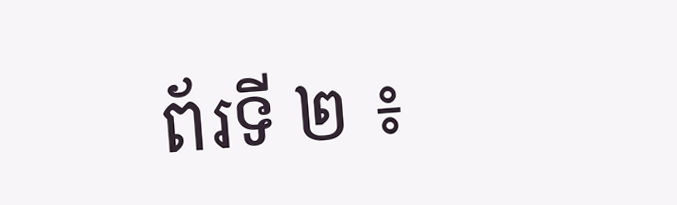ព័រទី ២ ៖